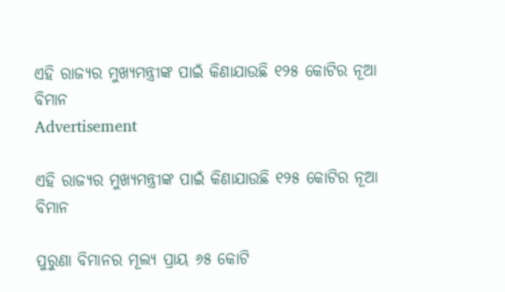ଏହି ରାଜ୍ୟର ମୁଖ୍ୟମନ୍ତ୍ରୀଙ୍କ ପାଇଁ କିଣାଯାଉଛି ୧୨୫ କୋଟିର ନୂଆ ବିମାନ
Advertisement

ଏହି ରାଜ୍ୟର ମୁଖ୍ୟମନ୍ତ୍ରୀଙ୍କ ପାଇଁ କିଣାଯାଉଛି ୧୨୫ କୋଟିର ନୂଆ ବିମାନ

ପୁରୁଣା ବିମାନର ମୂଲ୍ୟ ପ୍ରାୟ ୬୫ କୋଟି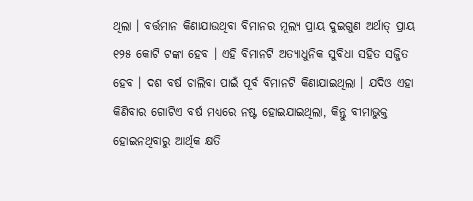ଥିଲା । ବର୍ତ୍ତମାନ କିଣାଯାଉଥିବା ବିମାନର ମୂଲ୍ୟ ପ୍ରାୟ ଦୁଇଗୁଣ ଅର୍ଥାତ୍ ପ୍ରାୟ ୧୨୫ କୋଟି ଟଙ୍କା ହେବ । ଏହି ବିମାନଟି ଅତ୍ୟାଧୁନିକ ସୁବିଧା ସହିତ ସଜ୍ଜିତ ହେବ । ଦଶ ବର୍ଷ ଚାଲିବା ପାଇଁ ପୂର୍ବ ବିମାନଟି କିଣାଯାଇଥିଲା । ଯଦିଓ ଏହା କିଣିବାର ଗୋଟିଏ ବର୍ଷ ମଧ୍ୟରେ ନଷ୍ଟ ହୋଇଯାଇଥିଲା, କିନ୍ତୁ ବୀମାଭୁକ୍ତ ହୋଇନଥିବାରୁ ଆର୍ଥିକ କ୍ଷତି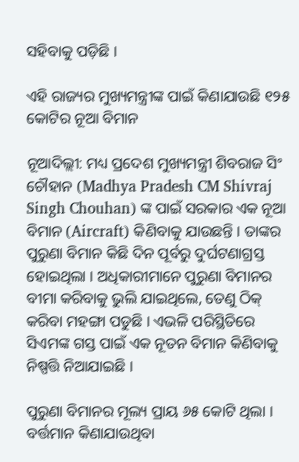ସହିବାକୁ ପଡ଼ିଛି ।

ଏହି ରାଜ୍ୟର ମୁଖ୍ୟମନ୍ତ୍ରୀଙ୍କ ପାଇଁ କିଣାଯାଉଛି ୧୨୫ କୋଟିର ନୂଆ ବିମାନ

ନୂଆଦିଲ୍ଲୀ: ମଧ୍ୟ ପ୍ରଦେଶ ମୁଖ୍ୟମନ୍ତ୍ରୀ ଶିବରାଜ ସିଂ ଚୌହାନ (Madhya Pradesh CM Shivraj Singh Chouhan) ଙ୍କ ପାଇଁ ସରକାର ଏକ ନୂଆ ବିମାନ (Aircraft) କିଣିବାକୁ ଯାଉଛନ୍ତି । ତାଙ୍କର ପୁରୁଣା ବିମାନ କିଛି ଦିନ ପୂର୍ବରୁ ଦୁର୍ଘଟଣାଗ୍ରସ୍ତ ହୋଇଥିଲା । ଅଧିକାରୀମାନେ ପୁରୁଣା ବିମାନର ବୀମା କରିବାକୁ ଭୁଲି ଯାଇଥିଲେ, ତେଣୁ ଠିକ୍ କରିବା ମହଙ୍ଗା ପଡୁଛି । ଏଭଳି ପରିସ୍ଥିତିରେ ସିଏମଙ୍କ ଗସ୍ତ ପାଇଁ ଏକ ନୂତନ ବିମାନ କିଣିବାକୁ ନିଷ୍ପତ୍ତି ନିଆଯାଇଛି ।

ପୁରୁଣା ବିମାନର ମୂଲ୍ୟ ପ୍ରାୟ ୬୫ କୋଟି ଥିଲା । ବର୍ତ୍ତମାନ କିଣାଯାଉଥିବା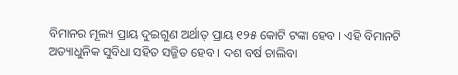ବିମାନର ମୂଲ୍ୟ ପ୍ରାୟ ଦୁଇଗୁଣ ଅର୍ଥାତ୍ ପ୍ରାୟ ୧୨୫ କୋଟି ଟଙ୍କା ହେବ । ଏହି ବିମାନଟି ଅତ୍ୟାଧୁନିକ ସୁବିଧା ସହିତ ସଜ୍ଜିତ ହେବ । ଦଶ ବର୍ଷ ଚାଲିବା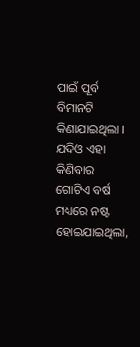ପାଇଁ ପୂର୍ବ ବିମାନଟି କିଣାଯାଇଥିଲା । ଯଦିଓ ଏହା କିଣିବାର ଗୋଟିଏ ବର୍ଷ ମଧ୍ୟରେ ନଷ୍ଟ ହୋଇଯାଇଥିଲା,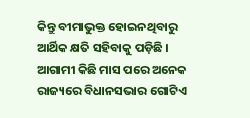କିନ୍ତୁ ବୀମାଭୁକ୍ତ ହୋଇନଥିବାରୁ ଆର୍ଥିକ କ୍ଷତି ସହିବାକୁ ପଡ଼ିଛି । ଆଗାମୀ କିଛି ମାସ ପରେ ଅନେକ ରାଜ୍ୟରେ ବିଧାନସଭାର ଗୋଟିଏ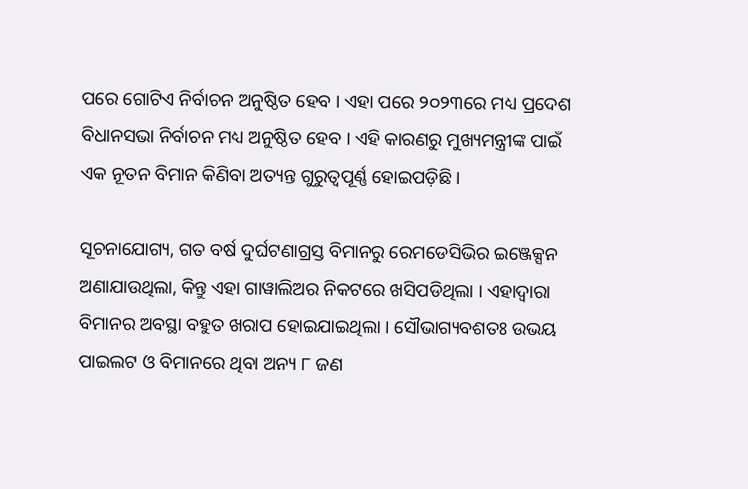ପରେ ଗୋଟିଏ ନିର୍ବାଚନ ଅନୁଷ୍ଠିତ ହେବ । ଏହା ପରେ ୨୦୨୩ରେ ମଧ୍ୟ ପ୍ରଦେଶ ବିଧାନସଭା ନିର୍ବାଚନ ମଧ୍ୟ ଅନୁଷ୍ଠିତ ହେବ । ଏହି କାରଣରୁ ମୁଖ୍ୟମନ୍ତ୍ରୀଙ୍କ ପାଇଁ ଏକ ନୂତନ ବିମାନ କିଣିବା ଅତ୍ୟନ୍ତ ଗୁରୁତ୍ୱପୂର୍ଣ୍ଣ ହୋଇପଡ଼ିଛି ।

ସୂଚନାଯୋଗ୍ୟ, ଗତ ବର୍ଷ ଦୁର୍ଘଟଣାଗ୍ରସ୍ତ ବିମାନରୁ ରେମଡେସିଭିର ଇଞ୍ଜେକ୍ସନ ଅଣାଯାଉଥିଲା, କିନ୍ତୁ ଏହା ଗାୱାଲିଅର ନିକଟରେ ଖସିପଡିଥିଲା । ଏହାଦ୍ୱାରା ବିମାନର ଅବସ୍ଥା ବହୁତ ଖରାପ ହୋଇଯାଇଥିଲା । ସୌଭାଗ୍ୟବଶତଃ ଉଭୟ ପାଇଲଟ ଓ ବିମାନରେ ଥିବା ଅନ୍ୟ ୮ ଜଣ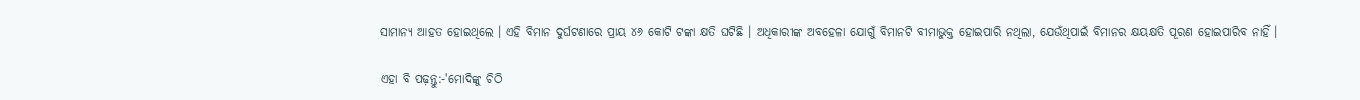ସାମାନ୍ୟ ଆହତ ହୋଇଥିଲେ । ଏହି ବିମାନ ଦୁର୍ଘଟଣାରେ ପ୍ରାୟ ୪୬ କୋଟି ଟଙ୍କା କ୍ଷତି ଘଟିଛି । ଅଧିକାରୀଙ୍କ ଅବହେଳା ଯୋଗୁଁ ବିମାନଟି ବୀମାଭୁକ୍ତ ହୋଇପାରି ନଥିଲା, ଯେଉଁଥିପାଇଁ ବିମାନର କ୍ଷୟକ୍ଷତି ପୂରଣ ହୋଇପାରିବ ନାହିଁ ।

ଏହା ବି ପଢ଼ନ୍ତୁ:-'ମୋଦିଙ୍କୁ ଚିଠି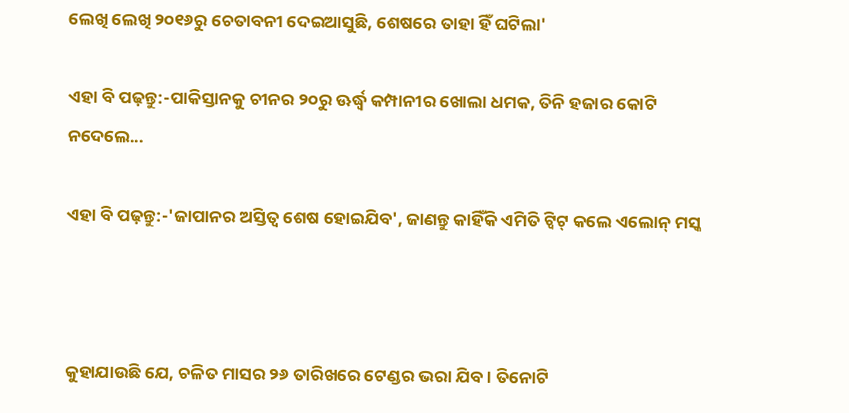ଲେଖି ଲେଖି ୨୦୧୬ରୁ ଚେତାବନୀ ଦେଇଆସୁଛି, ଶେଷରେ ତାହା ହିଁ ଘଟିଲା'

ଏହା ବି ପଢ଼ନ୍ତୁ:-ପାକିସ୍ତାନକୁ ଚୀନର ୨୦ରୁ ଊର୍ଦ୍ଧ୍ୱ କମ୍ପାନୀର ଖୋଲା ଧମକ, ତିନି ହଜାର କୋଟି ନଦେଲେ...

ଏହା ବି ପଢ଼ନ୍ତୁ:-'ଜାପାନର ଅସ୍ତିତ୍ୱ ଶେଷ ହୋଇଯିବ', ଜାଣନ୍ତୁ କାହିଁକି ଏମିତି ଟ୍ୱିଟ୍ କଲେ ଏଲୋନ୍ ମସ୍କ



କୁହାଯାଉଛି ଯେ, ଚଳିତ ମାସର ୨୬ ତାରିଖରେ ଟେଣ୍ଡର ଭରା ଯିବ । ତିନୋଟି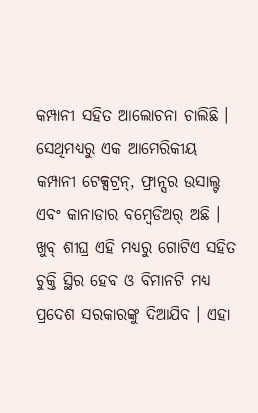କମ୍ପାନୀ ସହିତ ଆଲୋଚନା ଚାଲିଛି । ସେଥିମଧ୍ୟରୁ ଏକ ଆମେରିକୀୟ କମ୍ପାନୀ ଟେକ୍ସଟ୍ରନ୍, ଫ୍ରାନ୍ସର ଉସାଲ୍ଟ ଏବଂ କାନାଡାର ବମ୍ବେଡିଅର୍ ଅଛି । ଖୁବ୍ ଶୀଘ୍ର ଏହି ମଧ୍ୟରୁ ଗୋଟିଏ ସହିତ ଚୁକ୍ତି ସ୍ଥିର ହେବ ଓ ବିମାନଟି ମଧ୍ୟ ପ୍ରଦେଶ ସରକାରଙ୍କୁ ଦିଆଯିବ । ଏହା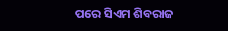ପରେ ସିଏମ ଶିବରାଜ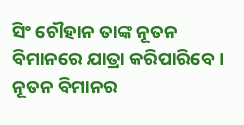ସିଂ ଚୌହାନ ତାଙ୍କ ନୂତନ ବିମାନରେ ଯାତ୍ରା କରିପାରିବେ । ନୂତନ ବିମାନର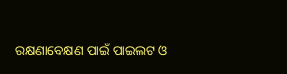ରକ୍ଷଣାବେକ୍ଷଣ ପାଇଁ ପାଇଲଟ ଓ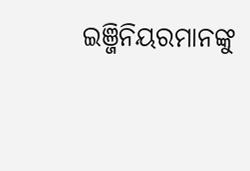ଇଞ୍ଜିନିୟରମାନଙ୍କୁ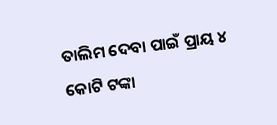ତାଲିମ ଦେବା ପାଇଁ ପ୍ରାୟ ୪ କୋଟି ଟଙ୍କା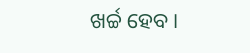ଖର୍ଚ୍ଚ ହେବ ।